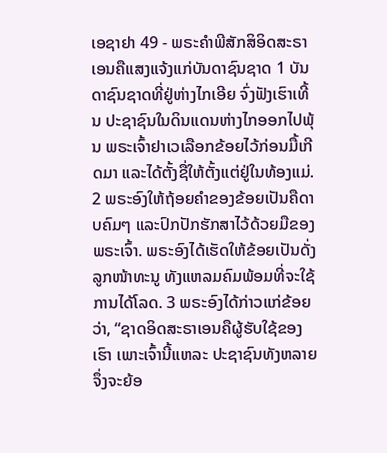ເອຊາຢາ 49 - ພຣະຄຳພີສັກສິອິດສະຣາເອນຄືແສງແຈ້ງແກ່ບັນດາຊົນຊາດ 1 ບັນດາຊົນຊາດທີ່ຢູ່ຫ່າງໄກເອີຍ ຈົ່ງຟັງເຮົາເທີ້ນ ປະຊາຊົນໃນດິນແດນຫ່າງໄກອອກໄປພຸ້ນ ພຣະເຈົ້າຢາເວເລືອກຂ້ອຍໄວ້ກ່ອນມື້ເກີດມາ ແລະໄດ້ຕັ້ງຊື່ໃຫ້ຕັ້ງແຕ່ຢູ່ໃນທ້ອງແມ່. 2 ພຣະອົງໃຫ້ຖ້ອຍຄຳຂອງຂ້ອຍເປັນຄືດາບຄົມໆ ແລະປົກປັກຮັກສາໄວ້ດ້ວຍມືຂອງພຣະເຈົ້າ. ພຣະອົງໄດ້ເຮັດໃຫ້ຂ້ອຍເປັນດັ່ງລູກໜ້າທະນູ ທັງແຫລມຄົມພ້ອມທີ່ຈະໃຊ້ການໄດ້ໂລດ. 3 ພຣະອົງໄດ້ກ່າວແກ່ຂ້ອຍວ່າ, “ຊາດອິດສະຣາເອນຄືຜູ້ຮັບໃຊ້ຂອງເຮົາ ເພາະເຈົ້ານີ້ແຫລະ ປະຊາຊົນທັງຫລາຍ ຈຶ່ງຈະຍ້ອ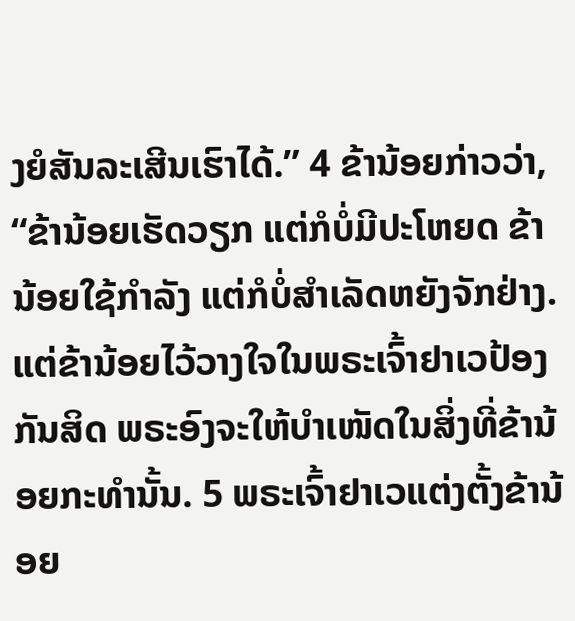ງຍໍສັນລະເສີນເຮົາໄດ້.” 4 ຂ້ານ້ອຍກ່າວວ່າ, “ຂ້ານ້ອຍເຮັດວຽກ ແຕ່ກໍບໍ່ມີປະໂຫຍດ ຂ້ານ້ອຍໃຊ້ກຳລັງ ແຕ່ກໍບໍ່ສຳເລັດຫຍັງຈັກຢ່າງ. ແຕ່ຂ້ານ້ອຍໄວ້ວາງໃຈໃນພຣະເຈົ້າຢາເວປ້ອງກັນສິດ ພຣະອົງຈະໃຫ້ບຳເໜັດໃນສິ່ງທີ່ຂ້ານ້ອຍກະທຳນັ້ນ. 5 ພຣະເຈົ້າຢາເວແຕ່ງຕັ້ງຂ້ານ້ອຍ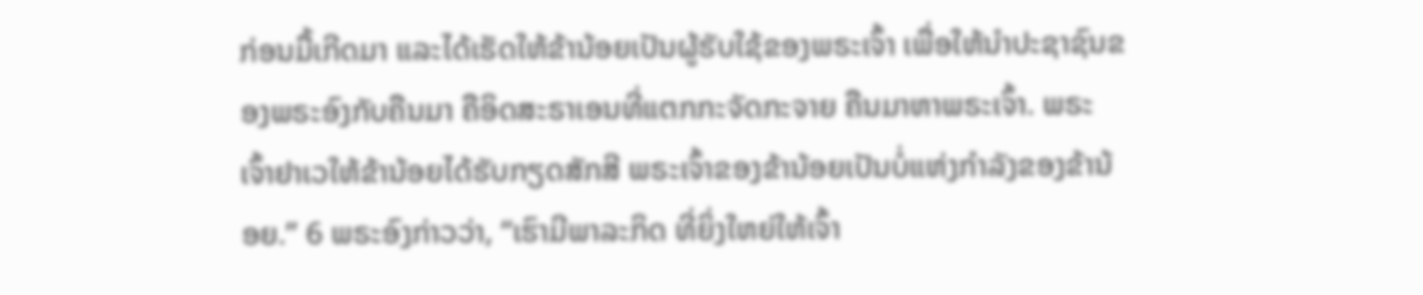ກ່ອນມື້ເກີດມາ ແລະໄດ້ເຮັດໃຫ້ຂ້ານ້ອຍເປັນຜູ້ຮັບໃຊ້ຂອງພຣະເຈົ້າ ເພື່ອໃຫ້ນຳປະຊາຊົນຂອງພຣະອົງກັບຄືນມາ ຄືອິດສະຣາເອນທີ່ແຕກກະຈັດກະຈາຍ ຄືນມາຫາພຣະເຈົ້າ. ພຣະເຈົ້າຢາເວໃຫ້ຂ້ານ້ອຍໄດ້ຮັບກຽດສັກສີ ພຣະເຈົ້າຂອງຂ້ານ້ອຍເປັນບໍ່ແຫ່ງກຳລັງຂອງຂ້ານ້ອຍ.” 6 ພຣະອົງກ່າວວ່າ, “ເຮົາມີພາລະກິດ ທີ່ຍິ່ງໃຫຍ່ໃຫ້ເຈົ້າ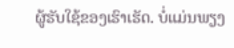ຜູ້ຮັບໃຊ້ຂອງເຮົາເຮັດ. ບໍ່ແມ່ນພຽງ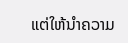ແຕ່ໃຫ້ນຳຄວາມ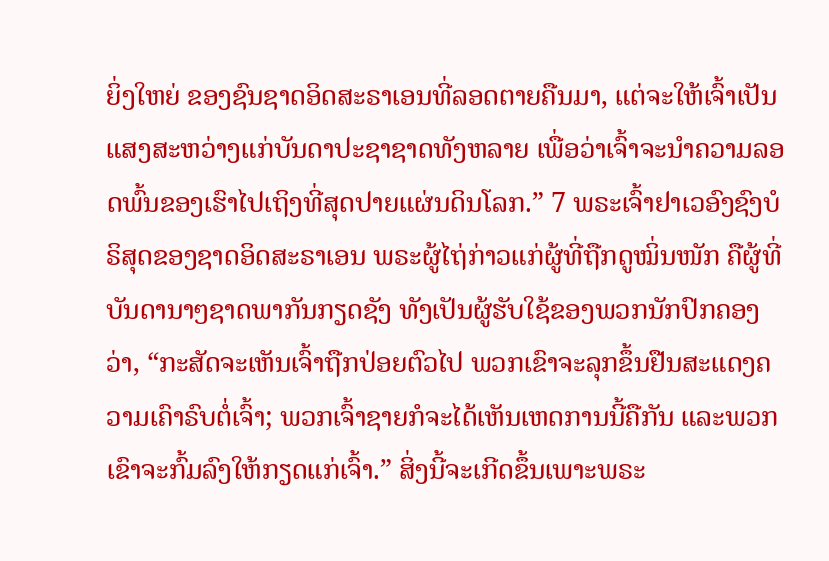ຍິ່ງໃຫຍ່ ຂອງຊົນຊາດອິດສະຣາເອນທີ່ລອດຕາຍຄືນມາ, ແຕ່ຈະໃຫ້ເຈົ້າເປັນແສງສະຫວ່າງແກ່ບັນດາປະຊາຊາດທັງຫລາຍ ເພື່ອວ່າເຈົ້າຈະນຳຄວາມລອດພົ້ນຂອງເຮົາໄປເຖິງທີ່ສຸດປາຍແຜ່ນດິນໂລກ.” 7 ພຣະເຈົ້າຢາເວອົງຊົງບໍຣິສຸດຂອງຊາດອິດສະຣາເອນ ພຣະຜູ້ໄຖ່ກ່າວແກ່ຜູ້ທີ່ຖືກດູໝິ່ນໜັກ ຄືຜູ້ທີ່ບັນດານາໆຊາດພາກັນກຽດຊັງ ທັງເປັນຜູ້ຮັບໃຊ້ຂອງພວກນັກປົກຄອງວ່າ, “ກະສັດຈະເຫັນເຈົ້າຖືກປ່ອຍຕົວໄປ ພວກເຂົາຈະລຸກຂຶ້ນຢືນສະແດງຄວາມເຄົາຣົບຕໍ່ເຈົ້າ; ພວກເຈົ້າຊາຍກໍຈະໄດ້ເຫັນເຫດການນີ້ຄືກັນ ແລະພວກເຂົາຈະກົ້ມລົງໃຫ້ກຽດແກ່ເຈົ້າ.” ສິ່ງນີ້ຈະເກີດຂຶ້ນເພາະພຣະ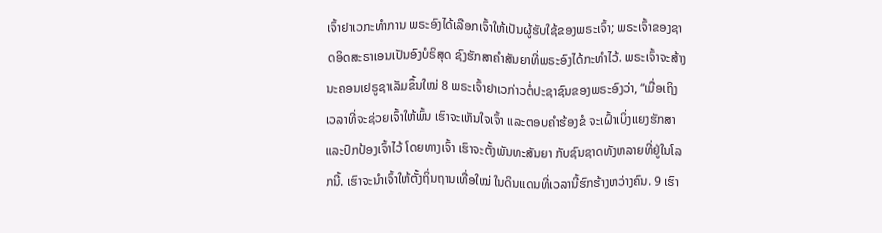ເຈົ້າຢາເວກະທຳການ ພຣະອົງໄດ້ເລືອກເຈົ້າໃຫ້ເປັນຜູ້ຮັບໃຊ້ຂອງພຣະເຈົ້າ; ພຣະເຈົ້າຂອງຊາດອິດສະຣາເອນເປັນອົງບໍຣິສຸດ ຊົງຮັກສາຄຳສັນຍາທີ່ພຣະອົງໄດ້ກະທຳໄວ້. ພຣະເຈົ້າຈະສ້າງນະຄອນເຢຣູຊາເລັມຂຶ້ນໃໝ່ 8 ພຣະເຈົ້າຢາເວກ່າວຕໍ່ປະຊາຊົນຂອງພຣະອົງວ່າ, “ເມື່ອເຖິງເວລາທີ່ຈະຊ່ວຍເຈົ້າໃຫ້ພົ້ນ ເຮົາຈະເຫັນໃຈເຈົ້າ ແລະຕອບຄຳຮ້ອງຂໍ ຈະເຝົ້າເບິ່ງແຍງຮັກສາ ແລະປົກປ້ອງເຈົ້າໄວ້ ໂດຍທາງເຈົ້າ ເຮົາຈະຕັ້ງພັນທະສັນຍາ ກັບຊົນຊາດທັງຫລາຍທີ່ຢູ່ໃນໂລກນີ້. ເຮົາຈະນຳເຈົ້າໃຫ້ຕັ້ງຖິ່ນຖານເທື່ອໃໝ່ ໃນດິນແດນທີ່ເວລານີ້ຮົກຮ້າງຫວ່າງຄົນ. 9 ເຮົາ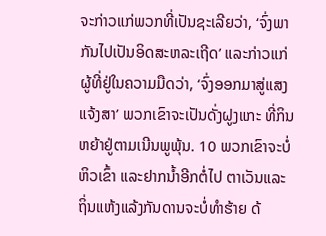ຈະກ່າວແກ່ພວກທີ່ເປັນຊະເລີຍວ່າ, ‘ຈົ່ງພາກັນໄປເປັນອິດສະຫລະເຖີດ’ ແລະກ່າວແກ່ຜູ້ທີ່ຢູ່ໃນຄວາມມືດວ່າ, ‘ຈົ່ງອອກມາສູ່ແສງແຈ້ງສາ’ ພວກເຂົາຈະເປັນດັ່ງຝູງແກະ ທີ່ກິນຫຍ້າຢູ່ຕາມເນີນພູພຸ້ນ. 10 ພວກເຂົາຈະບໍ່ຫິວເຂົ້າ ແລະຢາກນໍ້າອີກຕໍ່ໄປ ຕາເວັນແລະຖິ່ນແຫ້ງແລ້ງກັນດານຈະບໍ່ທຳຮ້າຍ ດ້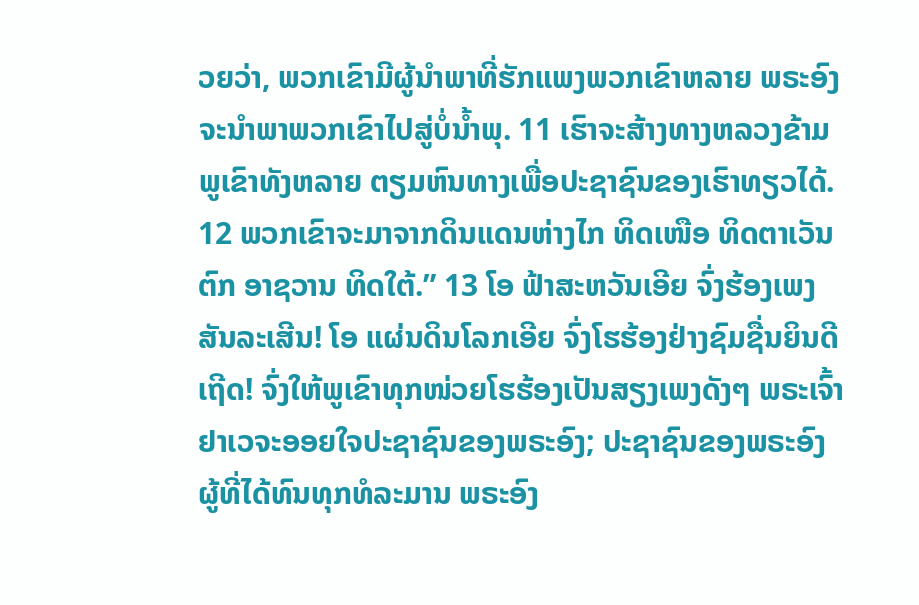ວຍວ່າ, ພວກເຂົາມີຜູ້ນຳພາທີ່ຮັກແພງພວກເຂົາຫລາຍ ພຣະອົງຈະນຳພາພວກເຂົາໄປສູ່ບໍ່ນໍ້າພຸ. 11 ເຮົາຈະສ້າງທາງຫລວງຂ້າມພູເຂົາທັງຫລາຍ ຕຽມຫົນທາງເພື່ອປະຊາຊົນຂອງເຮົາທຽວໄດ້. 12 ພວກເຂົາຈະມາຈາກດິນແດນຫ່າງໄກ ທິດເໜືອ ທິດຕາເວັນຕົກ ອາຊວານ ທິດໃຕ້.” 13 ໂອ ຟ້າສະຫວັນເອີຍ ຈົ່ງຮ້ອງເພງສັນລະເສີນ! ໂອ ແຜ່ນດິນໂລກເອີຍ ຈົ່ງໂຮຮ້ອງຢ່າງຊົມຊື່ນຍິນດີເຖີດ! ຈົ່ງໃຫ້ພູເຂົາທຸກໜ່ວຍໂຮຮ້ອງເປັນສຽງເພງດັງໆ ພຣະເຈົ້າຢາເວຈະອອຍໃຈປະຊາຊົນຂອງພຣະອົງ; ປະຊາຊົນຂອງພຣະອົງຜູ້ທີ່ໄດ້ທົນທຸກທໍລະມານ ພຣະອົງ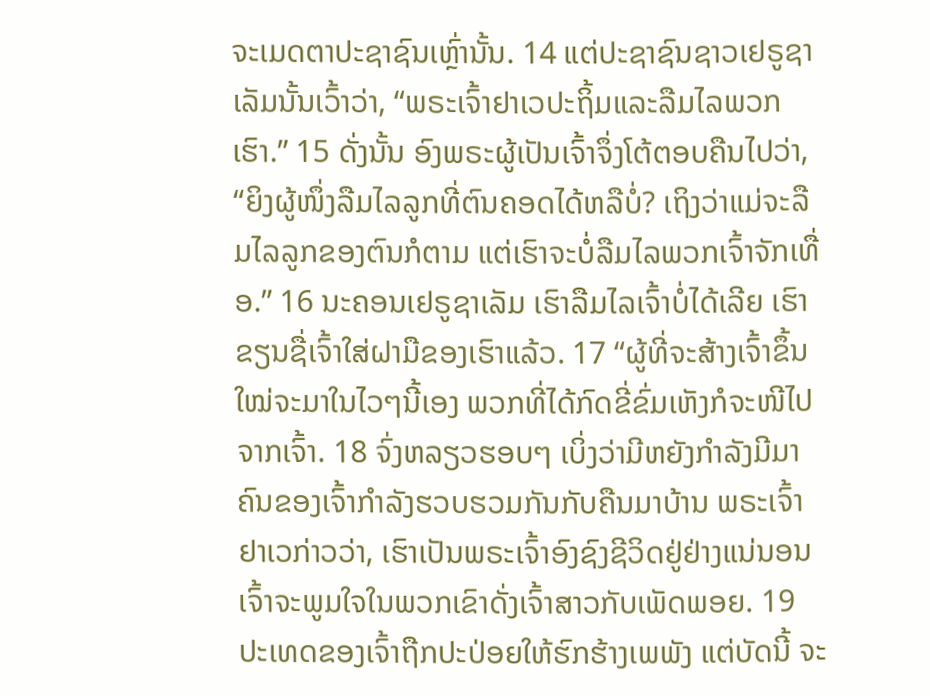ຈະເມດຕາປະຊາຊົນເຫຼົ່ານັ້ນ. 14 ແຕ່ປະຊາຊົນຊາວເຢຣູຊາເລັມນັ້ນເວົ້າວ່າ, “ພຣະເຈົ້າຢາເວປະຖິ້ມແລະລືມໄລພວກເຮົາ.” 15 ດັ່ງນັ້ນ ອົງພຣະຜູ້ເປັນເຈົ້າຈຶ່ງໂຕ້ຕອບຄືນໄປວ່າ, “ຍິງຜູ້ໜຶ່ງລືມໄລລູກທີ່ຕົນຄອດໄດ້ຫລືບໍ່? ເຖິງວ່າແມ່ຈະລືມໄລລູກຂອງຕົນກໍຕາມ ແຕ່ເຮົາຈະບໍ່ລືມໄລພວກເຈົ້າຈັກເທື່ອ.” 16 ນະຄອນເຢຣູຊາເລັມ ເຮົາລືມໄລເຈົ້າບໍ່ໄດ້ເລີຍ ເຮົາຂຽນຊື່ເຈົ້າໃສ່ຝາມືຂອງເຮົາແລ້ວ. 17 “ຜູ້ທີ່ຈະສ້າງເຈົ້າຂຶ້ນໃໝ່ຈະມາໃນໄວໆນີ້ເອງ ພວກທີ່ໄດ້ກົດຂີ່ຂົ່ມເຫັງກໍຈະໜີໄປຈາກເຈົ້າ. 18 ຈົ່ງຫລຽວຮອບໆ ເບິ່ງວ່າມີຫຍັງກຳລັງມີມາ ຄົນຂອງເຈົ້າກຳລັງຮວບຮວມກັນກັບຄືນມາບ້ານ ພຣະເຈົ້າຢາເວກ່າວວ່າ, ເຮົາເປັນພຣະເຈົ້າອົງຊົງຊີວິດຢູ່ຢ່າງແນ່ນອນ ເຈົ້າຈະພູມໃຈໃນພວກເຂົາດັ່ງເຈົ້າສາວກັບເພັດພອຍ. 19 ປະເທດຂອງເຈົ້າຖືກປະປ່ອຍໃຫ້ຮົກຮ້າງເພພັງ ແຕ່ບັດນີ້ ຈະ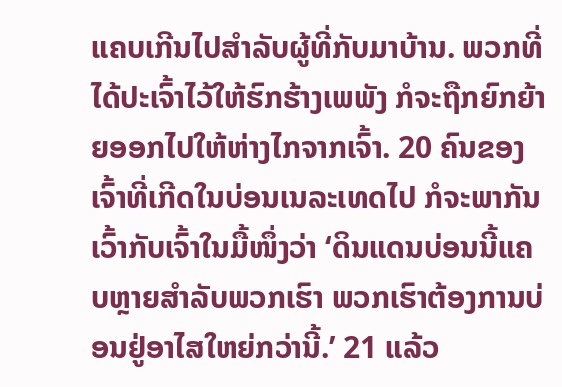ແຄບເກີນໄປສຳລັບຜູ້ທີ່ກັບມາບ້ານ. ພວກທີ່ໄດ້ປະເຈົ້າໄວ້ໃຫ້ຮົກຮ້າງເພພັງ ກໍຈະຖືກຍົກຍ້າຍອອກໄປໃຫ້ຫ່າງໄກຈາກເຈົ້າ. 20 ຄົນຂອງເຈົ້າທີ່ເກີດໃນບ່ອນເນລະເທດໄປ ກໍຈະພາກັນເວົ້າກັບເຈົ້າໃນມື້ໜຶ່ງວ່າ ‘ດິນແດນບ່ອນນີ້ແຄບຫຼາຍສຳລັບພວກເຮົາ ພວກເຮົາຕ້ອງການບ່ອນຢູ່ອາໄສໃຫຍ່ກວ່ານີ້.’ 21 ແລ້ວ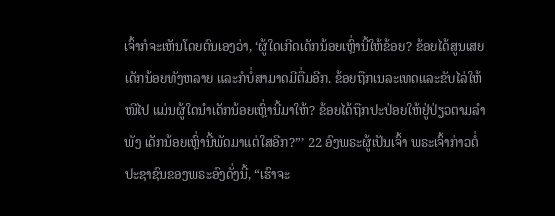ເຈົ້າກໍຈະເຫັນໂດຍຕົນເອງວ່າ, ‘ຜູ້ໃດເກີດເດັກນ້ອຍເຫຼົ່ານີ້ໃຫ້ຂ້ອຍ? ຂ້ອຍໄດ້ສູນເສຍເດັກນ້ອຍທັງຫລາຍ ແລະກໍບໍ່ສາມາດມີຕື່ມອີກ. ຂ້ອຍຖືກເນລະເທດແລະຂັບໄລ່ໃຫ້ໜີໄປ ແມ່ນຜູ້ໃດນຳເດັກນ້ອຍເຫຼົ່ານີ້ມາໃຫ້? ຂ້ອຍໄດ້ຖືກປະປ່ອຍໃຫ້ຢູ່ປ່ຽວຕາມລຳພັງ ເດັກນ້ອຍເຫຼົ່ານີ້ພັດມາແຕ່ໃສອີກ?”’ 22 ອົງພຣະຜູ້ເປັນເຈົ້າ ພຣະເຈົ້າກ່າວຕໍ່ປະຊາຊົນຂອງພຣະອົງດັ່ງນີ້, “ເຮົາຈະ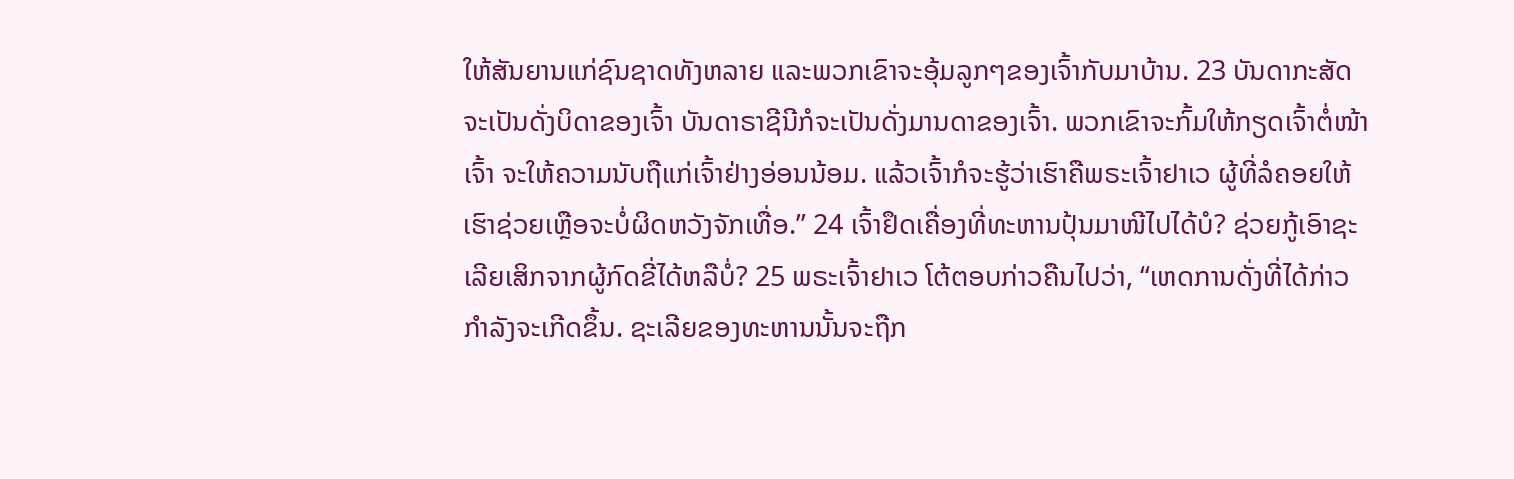ໃຫ້ສັນຍານແກ່ຊົນຊາດທັງຫລາຍ ແລະພວກເຂົາຈະອຸ້ມລູກໆຂອງເຈົ້າກັບມາບ້ານ. 23 ບັນດາກະສັດຈະເປັນດັ່ງບິດາຂອງເຈົ້າ ບັນດາຣາຊີນີກໍຈະເປັນດັ່ງມານດາຂອງເຈົ້າ. ພວກເຂົາຈະກົ້ມໃຫ້ກຽດເຈົ້າຕໍ່ໜ້າເຈົ້າ ຈະໃຫ້ຄວາມນັບຖືແກ່ເຈົ້າຢ່າງອ່ອນນ້ອມ. ແລ້ວເຈົ້າກໍຈະຮູ້ວ່າເຮົາຄືພຣະເຈົ້າຢາເວ ຜູ້ທີ່ລໍຄອຍໃຫ້ເຮົາຊ່ວຍເຫຼືອຈະບໍ່ຜິດຫວັງຈັກເທື່ອ.” 24 ເຈົ້າຢຶດເຄື່ອງທີ່ທະຫານປຸ້ນມາໜີໄປໄດ້ບໍ? ຊ່ວຍກູ້ເອົາຊະເລີຍເສິກຈາກຜູ້ກົດຂີ່ໄດ້ຫລືບໍ່? 25 ພຣະເຈົ້າຢາເວ ໂຕ້ຕອບກ່າວຄືນໄປວ່າ, “ເຫດການດັ່ງທີ່ໄດ້ກ່າວ ກຳລັງຈະເກີດຂຶ້ນ. ຊະເລີຍຂອງທະຫານນັ້ນຈະຖືກ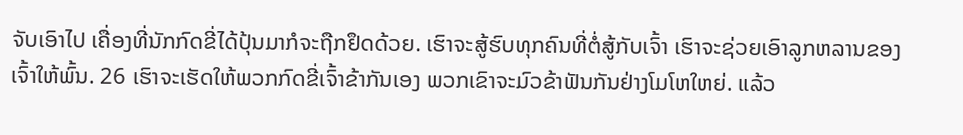ຈັບເອົາໄປ ເຄື່ອງທີ່ນັກກົດຂີ່ໄດ້ປຸ້ນມາກໍຈະຖືກຢຶດດ້ວຍ. ເຮົາຈະສູ້ຮົບທຸກຄົນທີ່ຕໍ່ສູ້ກັບເຈົ້າ ເຮົາຈະຊ່ວຍເອົາລູກຫລານຂອງເຈົ້າໃຫ້ພົ້ນ. 26 ເຮົາຈະເຮັດໃຫ້ພວກກົດຂີ່ເຈົ້າຂ້າກັນເອງ ພວກເຂົາຈະມົວຂ້າຟັນກັນຢ່າງໂມໂຫໃຫຍ່. ແລ້ວ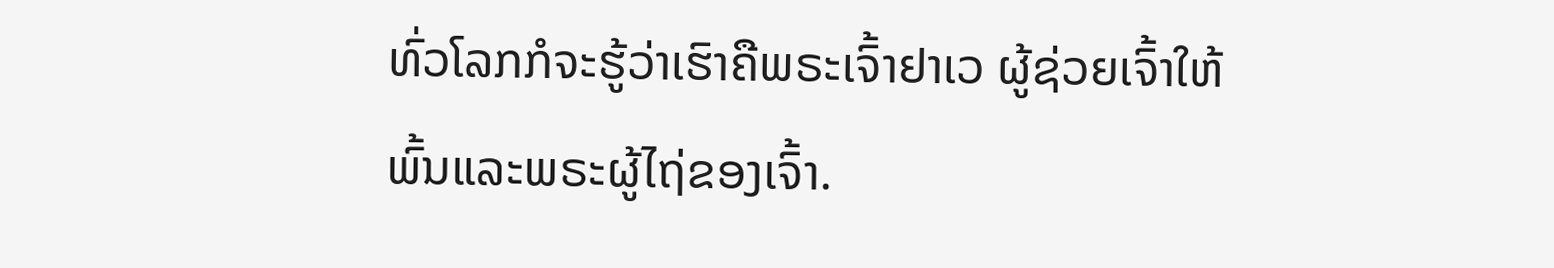ທົ່ວໂລກກໍຈະຮູ້ວ່າເຮົາຄືພຣະເຈົ້າຢາເວ ຜູ້ຊ່ວຍເຈົ້າໃຫ້ພົ້ນແລະພຣະຜູ້ໄຖ່ຂອງເຈົ້າ.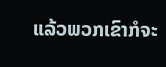ແລ້ວພວກເຂົາກໍຈະ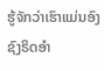ຮູ້ຈັກວ່າເຮົາແມ່ນອົງຊົງຣິດອຳ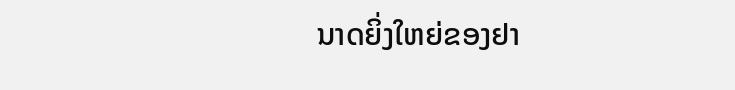ນາດຍິ່ງໃຫຍ່ຂອງຢາ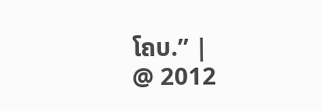ໂຄບ.” |
@ 2012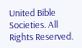United Bible Societies. All Rights Reserved.